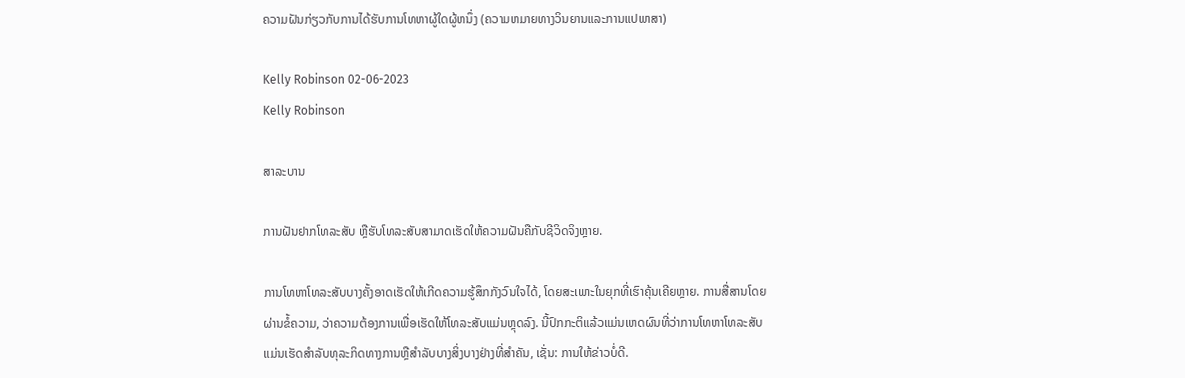ຄວາມຝັນກ່ຽວກັບການໄດ້ຮັບການໂທຫາຜູ້ໃດຜູ້ຫນຶ່ງ (ຄວາມຫມາຍທາງວິນຍານແລະການແປພາສາ)

Kelly Robinson 02-06-2023
Kelly Robinson

ສາລະບານ

ການຝັນຢາກໂທລະສັບ ຫຼືຮັບໂທລະສັບສາມາດເຮັດໃຫ້ຄວາມຝັນຄືກັບຊີວິດຈິງຫຼາຍ.

ການໂທຫາໂທລະສັບບາງຄັ້ງອາດເຮັດໃຫ້ເກີດຄວາມຮູ້ສຶກກັງວົນໃຈໄດ້, ໂດຍສະເພາະໃນຍຸກທີ່ເຮົາຄຸ້ນເຄີຍຫຼາຍ. ການສື່ສານໂດຍຜ່ານຂໍ້ຄວາມ, ວ່າຄວາມຕ້ອງການເພື່ອເຮັດໃຫ້ໂທລະສັບແມ່ນຫຼຸດລົງ. ນີ້ປົກກະຕິແລ້ວແມ່ນເຫດຜົນທີ່ວ່າການໂທຫາໂທລະສັບແມ່ນເຮັດສໍາລັບທຸລະກິດທາງການຫຼືສໍາລັບບາງສິ່ງບາງຢ່າງທີ່ສໍາຄັນ, ເຊັ່ນ: ການໃຫ້ຂ່າວບໍ່ດີ.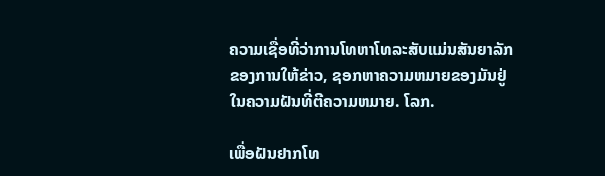ຄວາມເຊື່ອທີ່ວ່າການໂທຫາໂທລະສັບແມ່ນສັນຍາລັກຂອງການໃຫ້ຂ່າວ, ຊອກຫາຄວາມຫມາຍຂອງມັນຢູ່ໃນຄວາມຝັນທີ່ຕີຄວາມຫມາຍ. ໂລກ.

ເພື່ອຝັນຢາກໂທ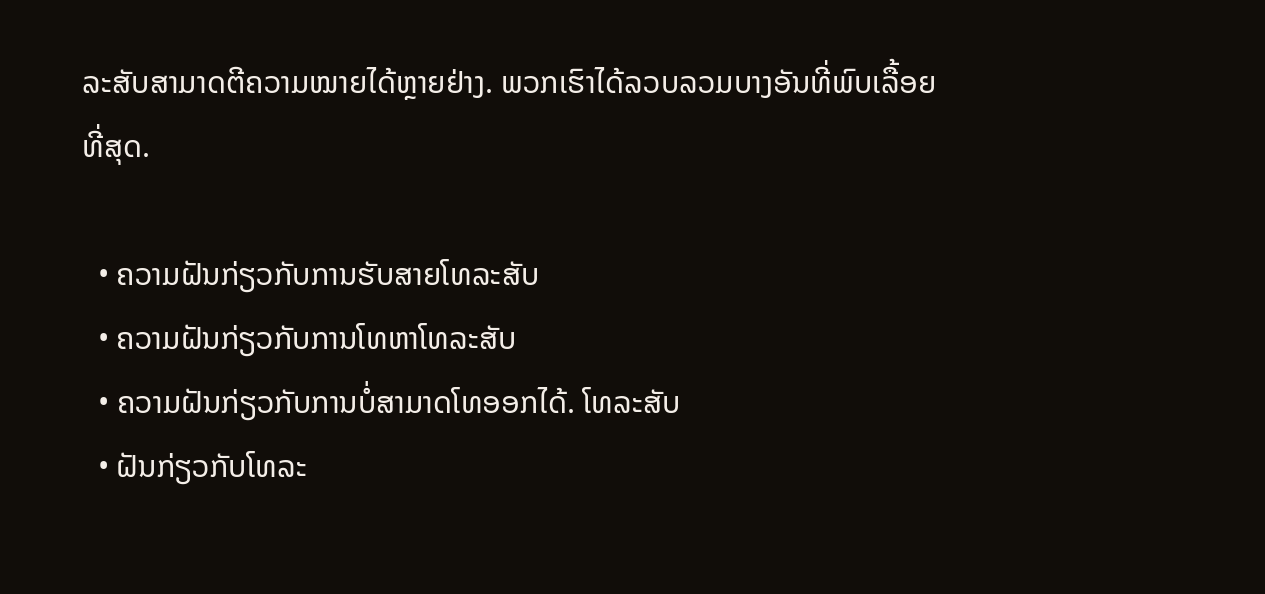ລະສັບສາມາດຕີຄວາມໝາຍໄດ້ຫຼາຍຢ່າງ. ພວກເຮົາໄດ້ລວບລວມບາງອັນທີ່ພົບເລື້ອຍທີ່ສຸດ.

  • ຄວາມຝັນກ່ຽວກັບການຮັບສາຍໂທລະສັບ
  • ຄວາມຝັນກ່ຽວກັບການໂທຫາໂທລະສັບ
  • ຄວາມຝັນກ່ຽວກັບການບໍ່ສາມາດໂທອອກໄດ້. ໂທລະສັບ
  • ຝັນກ່ຽວກັບໂທລະ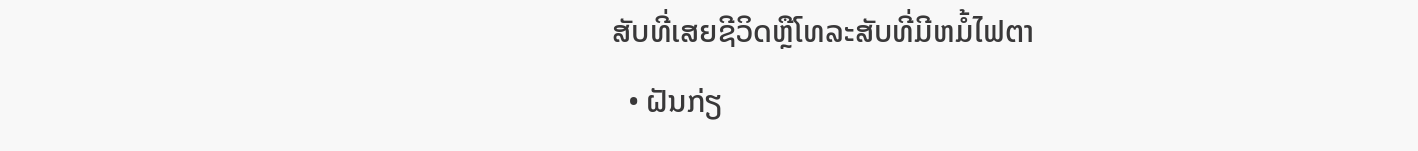ສັບທີ່ເສຍຊີວິດຫຼືໂທລະສັບທີ່ມີຫມໍ້ໄຟຕາ
  • ຝັນກ່ຽ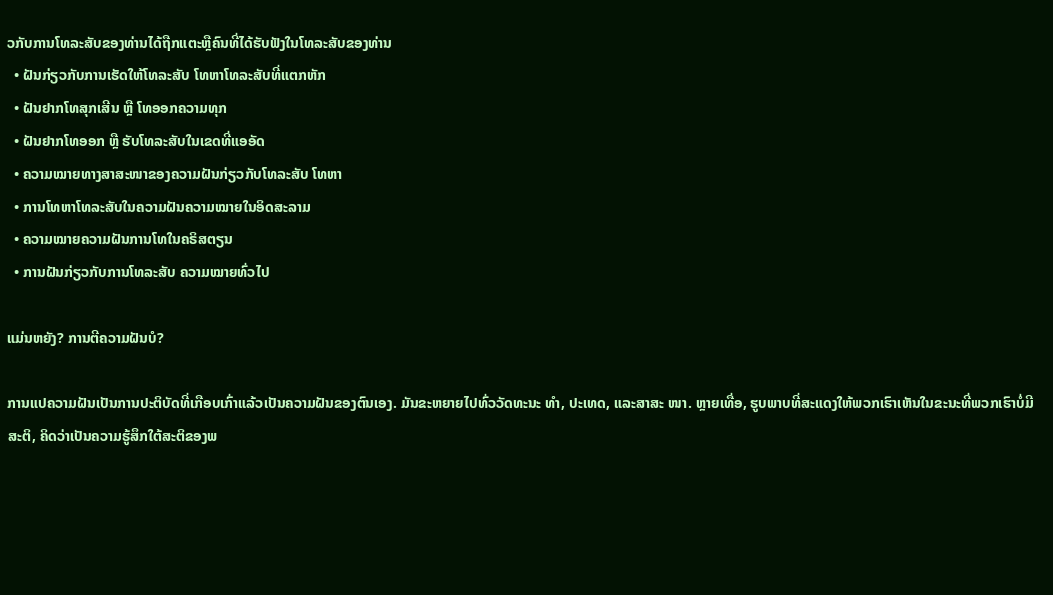ວກັບການໂທລະສັບຂອງທ່ານໄດ້ຖືກແຕະຫຼືຄົນທີ່ໄດ້ຮັບຟັງໃນໂທລະສັບຂອງທ່ານ
  • ຝັນກ່ຽວກັບການເຮັດໃຫ້ໂທລະສັບ ໂທຫາໂທລະສັບທີ່ແຕກຫັກ
  • ຝັນຢາກໂທສຸກເສີນ ຫຼື ໂທອອກຄວາມທຸກ
  • ຝັນຢາກໂທອອກ ຫຼື ຮັບໂທລະສັບໃນເຂດທີ່ແອອັດ
  • ຄວາມໝາຍທາງສາສະໜາຂອງຄວາມຝັນກ່ຽວກັບໂທລະສັບ ໂທຫາ
  • ການໂທຫາໂທລະສັບໃນຄວາມຝັນຄວາມໝາຍໃນອິດສະລາມ
  • ຄວາມໝາຍຄວາມຝັນການໂທໃນຄຣິສຕຽນ
  • ການຝັນກ່ຽວກັບການໂທລະສັບ ຄວາມໝາຍທົ່ວໄປ

ແມ່ນຫຍັງ? ການຕີຄວາມຝັນບໍ?

ການແປຄວາມຝັນເປັນການປະຕິບັດທີ່ເກືອບເກົ່າແລ້ວເປັນຄວາມຝັນຂອງຕົນເອງ. ມັນຂະຫຍາຍໄປທົ່ວວັດທະນະ ທຳ, ປະເທດ, ແລະສາສະ ໜາ. ຫຼາຍເທື່ອ, ຮູບພາບທີ່ສະແດງໃຫ້ພວກເຮົາເຫັນໃນຂະນະທີ່ພວກເຮົາບໍ່ມີສະຕິ, ຄິດວ່າເປັນຄວາມຮູ້ສຶກໃຕ້ສະຕິຂອງພ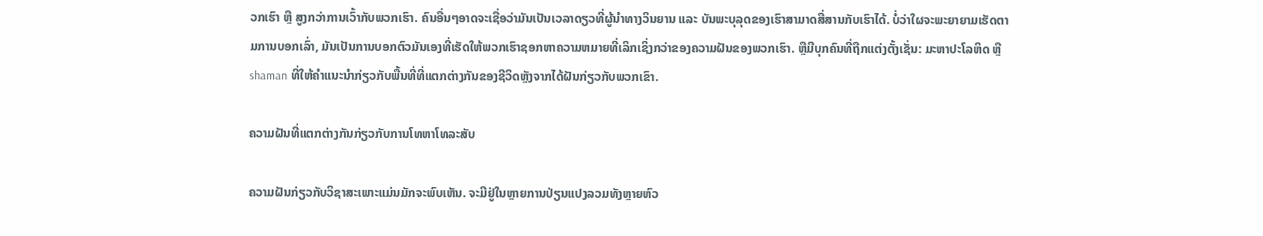ວກເຮົາ ຫຼື ສູງກວ່າການເວົ້າກັບພວກເຮົາ. ຄົນອື່ນໆອາດຈະເຊື່ອວ່າມັນເປັນເວລາດຽວທີ່ຜູ້ນຳທາງວິນຍານ ແລະ ບັນພະບຸລຸດຂອງເຮົາສາມາດສື່ສານກັບເຮົາໄດ້. ບໍ່ວ່າໃຜຈະພະຍາຍາມເຮັດຕາມການບອກເລົ່າ, ມັນເປັນການບອກຕົວມັນເອງທີ່ເຮັດໃຫ້ພວກເຮົາຊອກຫາຄວາມຫມາຍທີ່ເລິກເຊິ່ງກວ່າຂອງຄວາມຝັນຂອງພວກເຮົາ. ຫຼືມີບຸກຄົນທີ່ຖືກແຕ່ງຕັ້ງເຊັ່ນ: ມະຫາປະໂລຫິດ ຫຼື shaman ທີ່ໃຫ້ຄໍາແນະນໍາກ່ຽວກັບພື້ນທີ່ທີ່ແຕກຕ່າງກັນຂອງຊີວິດຫຼັງຈາກໄດ້ຝັນກ່ຽວກັບພວກເຂົາ.

ຄວາມຝັນທີ່ແຕກຕ່າງກັນກ່ຽວກັບການໂທຫາໂທລະສັບ

ຄວາມຝັນກ່ຽວກັບວິຊາສະເພາະແມ່ນມັກຈະພົບເຫັນ. ຈະມີຢູ່ໃນຫຼາຍການປ່ຽນແປງລວມທັງຫຼາຍຫົວ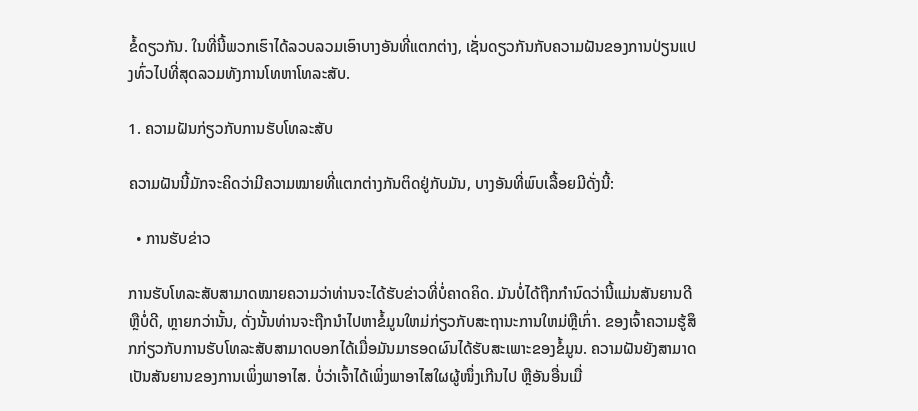ຂໍ້ດຽວກັນ. ໃນທີ່ນີ້ພວກເຮົາໄດ້ລວບລວມເອົາບາງອັນທີ່ແຕກຕ່າງ, ເຊັ່ນດຽວກັນກັບຄວາມຝັນຂອງການປ່ຽນແປງທົ່ວໄປທີ່ສຸດລວມທັງການໂທຫາໂທລະສັບ.

1. ຄວາມຝັນກ່ຽວກັບການຮັບໂທລະສັບ

ຄວາມຝັນນີ້ມັກຈະຄິດວ່າມີຄວາມໝາຍທີ່ແຕກຕ່າງກັນຕິດຢູ່ກັບມັນ, ບາງອັນທີ່ພົບເລື້ອຍມີດັ່ງນີ້:

  • ການຮັບຂ່າວ

ການຮັບໂທລະສັບສາມາດໝາຍຄວາມວ່າທ່ານຈະໄດ້ຮັບຂ່າວທີ່ບໍ່ຄາດຄິດ. ມັນບໍ່ໄດ້ຖືກກໍານົດວ່ານີ້ແມ່ນສັນຍານດີຫຼືບໍ່ດີ, ຫຼາຍກວ່ານັ້ນ, ດັ່ງນັ້ນທ່ານຈະຖືກນໍາໄປຫາຂໍ້ມູນໃຫມ່ກ່ຽວກັບສະຖານະການໃຫມ່ຫຼືເກົ່າ. ຂອງເຈົ້າຄວາມຮູ້ສຶກກ່ຽວກັບການຮັບໂທລະສັບສາມາດບອກໄດ້ເມື່ອມັນມາຮອດຜົນໄດ້ຮັບສະເພາະຂອງຂໍ້ມູນ. ຄວາມຝັນຍັງສາມາດເປັນສັນຍານຂອງການເພິ່ງພາອາໄສ. ບໍ່ວ່າເຈົ້າໄດ້ເພິ່ງພາອາໄສໃຜຜູ້ໜຶ່ງເກີນໄປ ຫຼືອັນອື່ນເມື່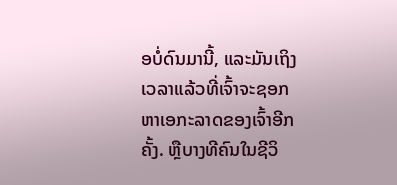ອບໍ່ດົນມານີ້, ແລະມັນເຖິງເວລາແລ້ວທີ່ເຈົ້າຈະຊອກຫາເອກະລາດຂອງເຈົ້າອີກຄັ້ງ. ຫຼືບາງທີຄົນໃນຊີວິ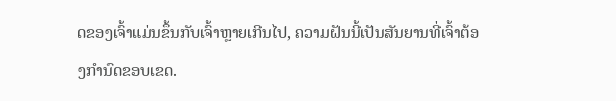ດຂອງເຈົ້າແມ່ນຂຶ້ນກັບເຈົ້າຫຼາຍເກີນໄປ, ຄວາມຝັນນີ້ເປັນສັນຍານທີ່ເຈົ້າຕ້ອງກຳນົດຂອບເຂດ.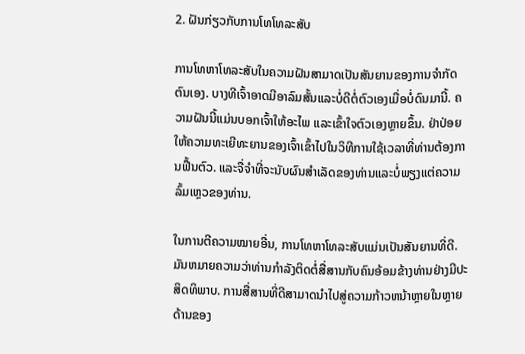2. ຝັນກ່ຽວກັບການໂທໂທລະສັບ

ການໂທຫາໂທລະສັບໃນຄວາມຝັນສາມາດເປັນສັນຍານຂອງການຈໍາກັດຕົນເອງ. ບາງທີເຈົ້າອາດມີອາລົມສັ້ນແລະບໍ່ດີຕໍ່ຕົວເອງເມື່ອບໍ່ດົນມານີ້. ຄວາມຝັນນີ້ແມ່ນບອກເຈົ້າໃຫ້ອະໄພ ແລະເຂົ້າໃຈຕົວເອງຫຼາຍຂຶ້ນ. ຢ່າປ່ອຍໃຫ້ຄວາມທະເຍີທະຍານຂອງເຈົ້າເຂົ້າໄປໃນວິທີການໃຊ້ເວລາທີ່ທ່ານຕ້ອງການຟື້ນຕົວ. ແລະຈື່ຈໍາທີ່ຈະນັບຜົນສໍາເລັດຂອງທ່ານແລະບໍ່ພຽງແຕ່ຄວາມລົ້ມເຫຼວຂອງທ່ານ.

ໃນການຕີຄວາມໝາຍອື່ນ, ການໂທຫາໂທລະສັບແມ່ນເປັນສັນຍານທີ່ດີ. ມັນຫມາຍຄວາມວ່າທ່ານກໍາລັງຕິດຕໍ່ສື່ສານກັບຄົນອ້ອມຂ້າງທ່ານຢ່າງມີປະສິດທິພາບ. ການສື່ສານທີ່ດີສາມາດນໍາໄປສູ່ຄວາມກ້າວຫນ້າຫຼາຍໃນຫຼາຍດ້ານຂອງ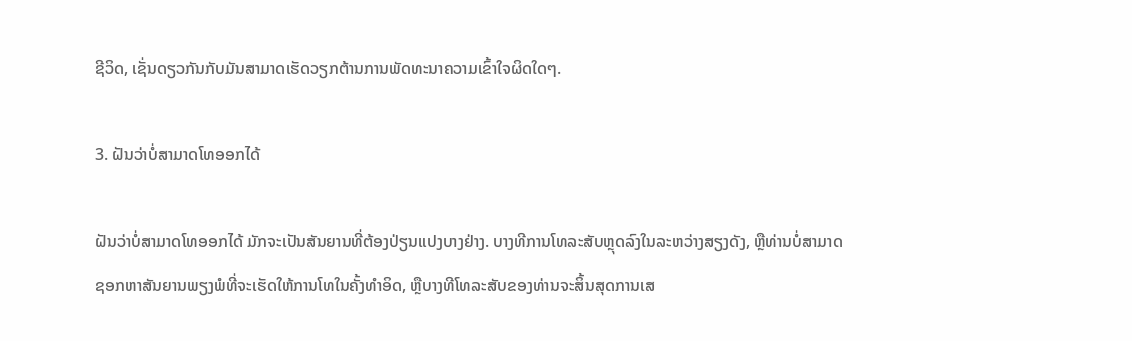ຊີວິດ, ເຊັ່ນດຽວກັນກັບມັນສາມາດເຮັດວຽກຕ້ານການພັດທະນາຄວາມເຂົ້າໃຈຜິດໃດໆ.

3. ຝັນວ່າບໍ່ສາມາດໂທອອກໄດ້

ຝັນວ່າບໍ່ສາມາດໂທອອກໄດ້ ມັກຈະເປັນສັນຍານທີ່ຕ້ອງປ່ຽນແປງບາງຢ່າງ. ບາງທີການໂທລະສັບຫຼຸດລົງໃນລະຫວ່າງສຽງດັງ, ຫຼືທ່ານບໍ່ສາມາດຊອກຫາສັນຍານພຽງພໍທີ່ຈະເຮັດໃຫ້ການໂທໃນຄັ້ງທໍາອິດ, ຫຼືບາງທີໂທລະສັບຂອງທ່ານຈະສິ້ນສຸດການເສ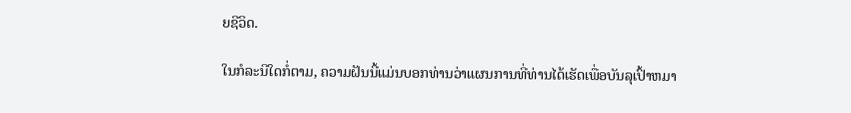ຍຊີວິດ.

ໃນກໍລະນີໃດກໍ່ຕາມ, ຄວາມຝັນນີ້ແມ່ນບອກທ່ານວ່າແຜນການທີ່ທ່ານໄດ້ເຮັດເພື່ອບັນລຸເປົ້າຫມາ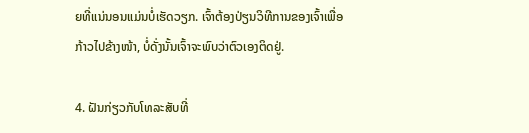ຍທີ່ແນ່ນອນແມ່ນບໍ່ເຮັດວຽກ. ເຈົ້າຕ້ອງປ່ຽນວິທີການຂອງເຈົ້າເພື່ອກ້າວໄປຂ້າງໜ້າ, ບໍ່ດັ່ງນັ້ນເຈົ້າຈະພົບວ່າຕົວເອງຕິດຢູ່.

4. ຝັນກ່ຽວກັບໂທລະສັບທີ່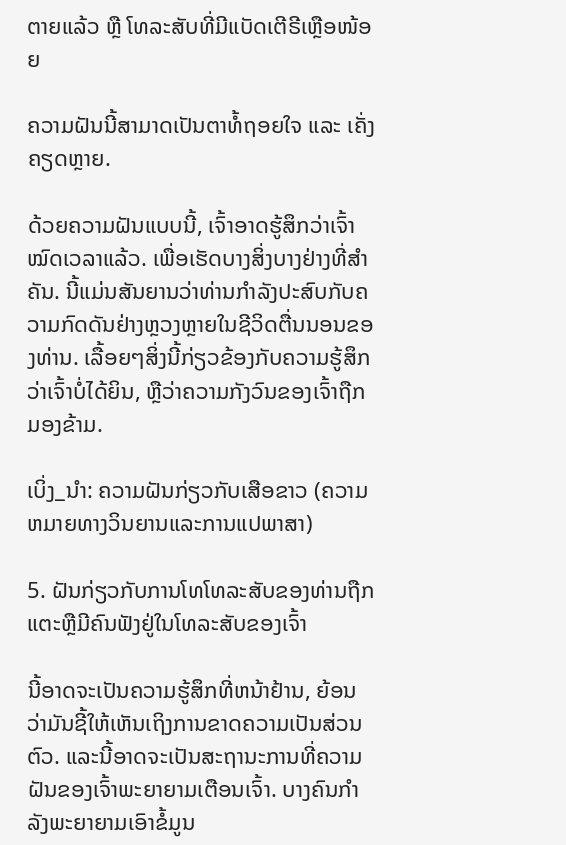ຕາຍແລ້ວ ຫຼື ໂທລະສັບທີ່ມີແບັດເຕີຣີເຫຼືອໜ້ອຍ

ຄວາມຝັນນີ້ສາມາດເປັນຕາທໍ້ຖອຍໃຈ ແລະ ເຄັ່ງຄຽດຫຼາຍ.

ດ້ວຍຄວາມຝັນແບບນີ້, ເຈົ້າອາດຮູ້ສຶກວ່າເຈົ້າໝົດເວລາແລ້ວ. ເພື່ອເຮັດບາງສິ່ງບາງຢ່າງທີ່ສໍາຄັນ. ນີ້ແມ່ນສັນຍານວ່າທ່ານກໍາລັງປະສົບກັບຄວາມກົດດັນຢ່າງຫຼວງຫຼາຍໃນຊີວິດຕື່ນນອນຂອງທ່ານ. ເລື້ອຍໆສິ່ງນີ້ກ່ຽວຂ້ອງກັບຄວາມຮູ້ສຶກວ່າເຈົ້າບໍ່ໄດ້ຍິນ, ຫຼືວ່າຄວາມກັງວົນຂອງເຈົ້າຖືກມອງຂ້າມ.

ເບິ່ງ_ນຳ: ຄວາມຝັນກ່ຽວກັບເສືອຂາວ (ຄວາມຫມາຍທາງວິນຍານແລະການແປພາສາ)

5. ຝັນກ່ຽວກັບການໂທໂທລະສັບຂອງທ່ານຖືກແຕະຫຼືມີຄົນຟັງຢູ່ໃນໂທລະສັບຂອງເຈົ້າ

ນີ້ອາດຈະເປັນຄວາມຮູ້ສຶກທີ່ຫນ້າຢ້ານ, ຍ້ອນວ່າມັນຊີ້ໃຫ້ເຫັນເຖິງການຂາດຄວາມເປັນສ່ວນຕົວ. ແລະນີ້ອາດຈະເປັນສະຖານະການທີ່ຄວາມຝັນຂອງເຈົ້າພະຍາຍາມເຕືອນເຈົ້າ. ບາງຄົນກຳລັງພະຍາຍາມເອົາຂໍ້ມູນ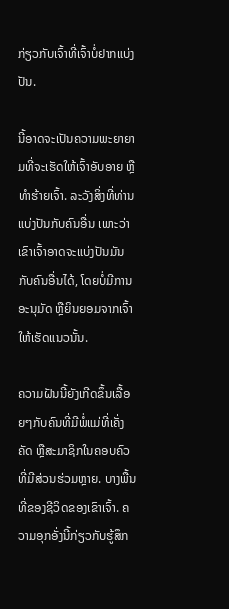ກ່ຽວກັບເຈົ້າທີ່ເຈົ້າບໍ່ຢາກແບ່ງປັນ.

ນີ້ອາດຈະເປັນຄວາມພະຍາຍາມທີ່ຈະເຮັດໃຫ້ເຈົ້າອັບອາຍ ຫຼື ທຳຮ້າຍເຈົ້າ. ລະວັງສິ່ງທີ່ທ່ານແບ່ງປັນກັບຄົນອື່ນ ເພາະວ່າເຂົາເຈົ້າອາດຈະແບ່ງປັນມັນກັບຄົນອື່ນໄດ້, ໂດຍບໍ່ມີການອະນຸມັດ ຫຼືຍິນຍອມຈາກເຈົ້າໃຫ້ເຮັດແນວນັ້ນ.

ຄວາມຝັນນີ້ຍັງເກີດຂຶ້ນເລື້ອຍໆກັບຄົນທີ່ມີພໍ່ແມ່ທີ່ເຄັ່ງຄັດ ຫຼືສະມາຊິກໃນຄອບຄົວທີ່ມີສ່ວນຮ່ວມຫຼາຍ. ບາງພື້ນທີ່ຂອງຊີວິດຂອງເຂົາເຈົ້າ. ຄວາມອຸກອັ່ງນີ້ກ່ຽວກັບຮູ້ສຶກ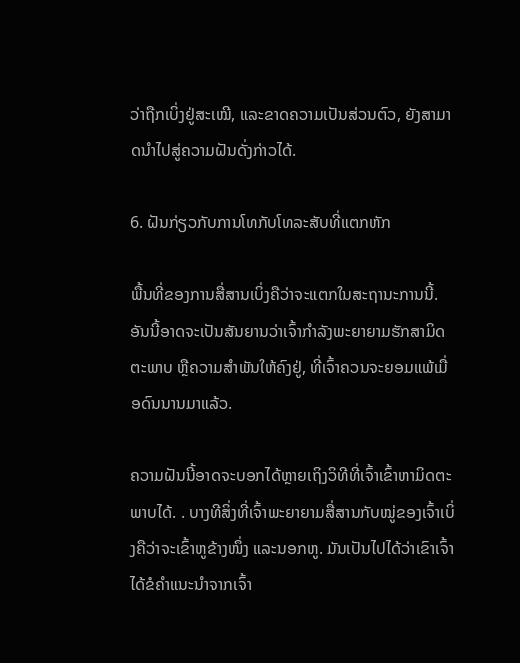ວ່າຖືກເບິ່ງຢູ່ສະເໝີ, ແລະຂາດຄວາມເປັນສ່ວນຕົວ, ຍັງສາມາດນຳໄປສູ່ຄວາມຝັນດັ່ງກ່າວໄດ້.

6. ຝັນກ່ຽວກັບການໂທກັບໂທລະສັບທີ່ແຕກຫັກ

ພື້ນທີ່ຂອງການສື່ສານເບິ່ງຄືວ່າຈະແຕກໃນສະຖານະການນີ້. ອັນນີ້ອາດຈະເປັນສັນຍານວ່າເຈົ້າກຳລັງພະຍາຍາມຮັກສາມິດຕະພາບ ຫຼືຄວາມສຳພັນໃຫ້ຄົງຢູ່, ທີ່ເຈົ້າຄວນຈະຍອມແພ້ເມື່ອດົນນານມາແລ້ວ.

ຄວາມຝັນນີ້ອາດຈະບອກໄດ້ຫຼາຍເຖິງວິທີທີ່ເຈົ້າເຂົ້າຫາມິດຕະພາບໄດ້. . ບາງທີສິ່ງທີ່ເຈົ້າພະຍາຍາມສື່ສານກັບໝູ່ຂອງເຈົ້າເບິ່ງຄືວ່າຈະເຂົ້າຫູຂ້າງໜຶ່ງ ແລະນອກຫູ. ມັນເປັນໄປໄດ້ວ່າເຂົາເຈົ້າໄດ້ຂໍຄໍາແນະນໍາຈາກເຈົ້າ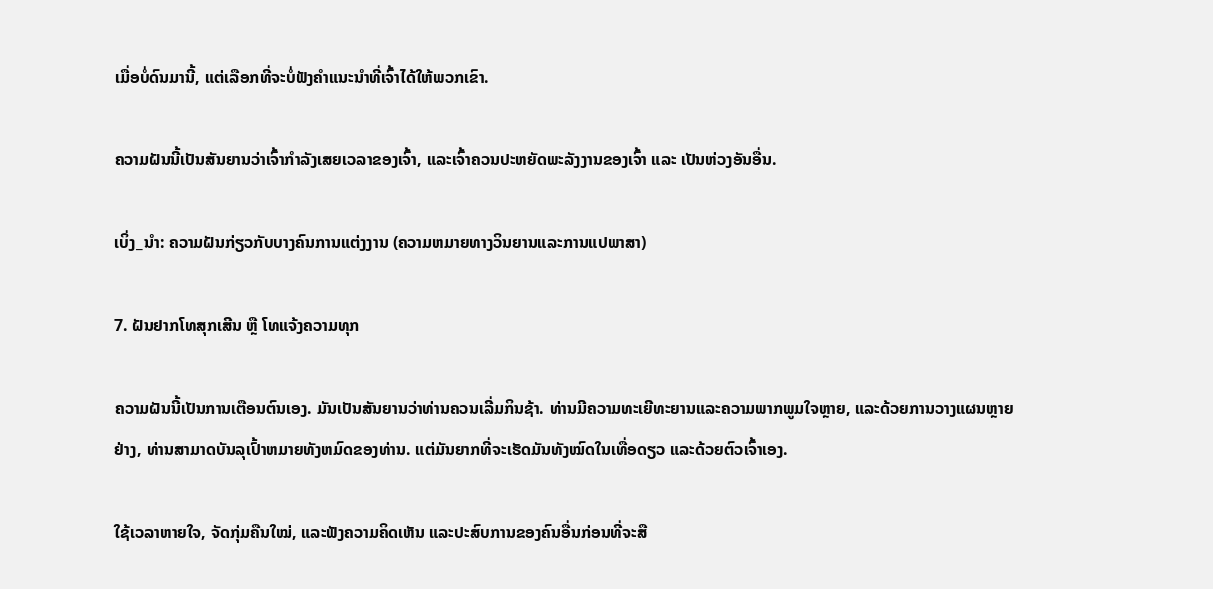ເມື່ອບໍ່ດົນມານີ້, ແຕ່ເລືອກທີ່ຈະບໍ່ຟັງຄໍາແນະນໍາທີ່ເຈົ້າໄດ້ໃຫ້ພວກເຂົາ.

ຄວາມຝັນນີ້ເປັນສັນຍານວ່າເຈົ້າກໍາລັງເສຍເວລາຂອງເຈົ້າ, ແລະເຈົ້າຄວນປະຫຍັດພະລັງງານຂອງເຈົ້າ ແລະ ເປັນຫ່ວງອັນອື່ນ.

ເບິ່ງ_ນຳ: ຄວາມຝັນກ່ຽວກັບບາງຄົນການແຕ່ງງານ (ຄວາມຫມາຍທາງວິນຍານແລະການແປພາສາ)

7. ຝັນຢາກໂທສຸກເສີນ ຫຼື ໂທແຈ້ງຄວາມທຸກ

ຄວາມຝັນນີ້ເປັນການເຕືອນຕົນເອງ. ມັນເປັນສັນຍານວ່າທ່ານຄວນເລີ່ມກິນຊ້າ. ທ່ານມີຄວາມທະເຍີທະຍານແລະຄວາມພາກພູມໃຈຫຼາຍ, ແລະດ້ວຍການວາງແຜນຫຼາຍຢ່າງ, ທ່ານສາມາດບັນລຸເປົ້າຫມາຍທັງຫມົດຂອງທ່ານ. ແຕ່ມັນຍາກທີ່ຈະເຮັດມັນທັງໝົດໃນເທື່ອດຽວ ແລະດ້ວຍຕົວເຈົ້າເອງ.

ໃຊ້ເວລາຫາຍໃຈ, ຈັດກຸ່ມຄືນໃໝ່, ແລະຟັງຄວາມຄິດເຫັນ ແລະປະສົບການຂອງຄົນອື່ນກ່ອນທີ່ຈະສື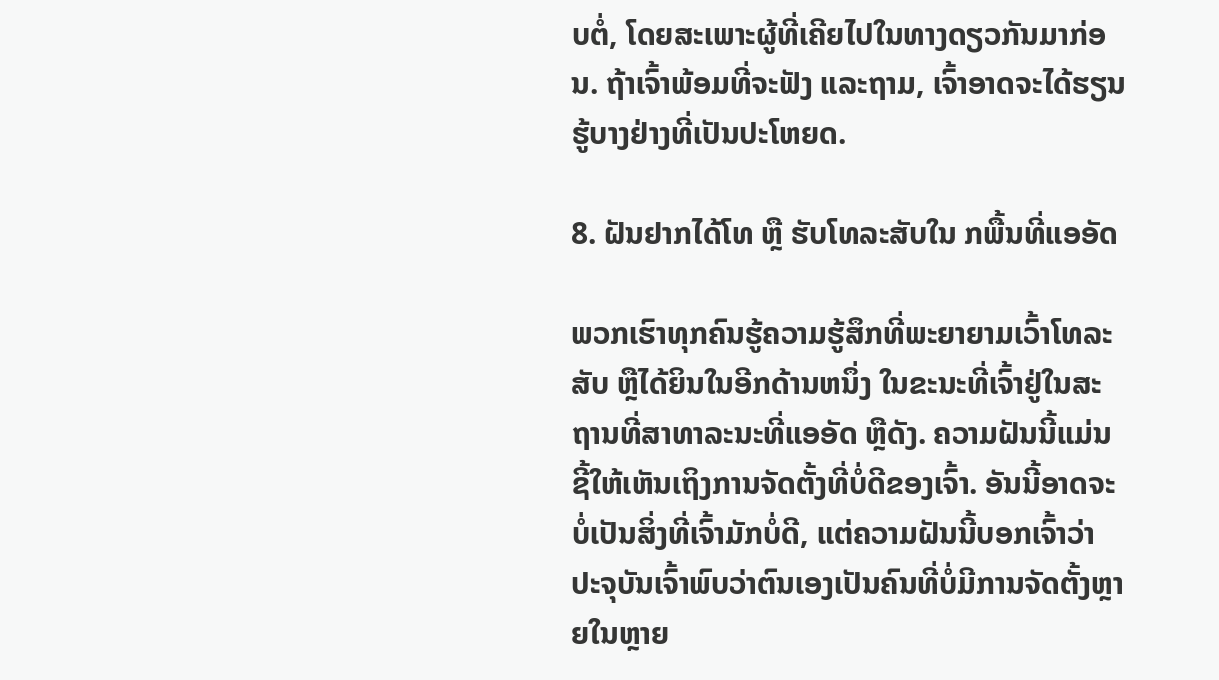ບຕໍ່, ໂດຍສະເພາະຜູ້ທີ່ເຄີຍໄປໃນທາງດຽວກັນມາກ່ອນ. ຖ້າເຈົ້າພ້ອມທີ່ຈະຟັງ ແລະຖາມ, ເຈົ້າອາດຈະໄດ້ຮຽນຮູ້ບາງຢ່າງທີ່ເປັນປະໂຫຍດ.

8. ຝັນຢາກໄດ້ໂທ ຫຼື ຮັບໂທລະສັບໃນ ກພື້ນທີ່ແອອັດ

ພວກເຮົາທຸກຄົນຮູ້ຄວາມຮູ້ສຶກທີ່ພະຍາຍາມເວົ້າໂທລະສັບ ຫຼືໄດ້ຍິນໃນອີກດ້ານຫນຶ່ງ ໃນຂະນະທີ່ເຈົ້າຢູ່ໃນສະຖານທີ່ສາທາລະນະທີ່ແອອັດ ຫຼືດັງ. ຄວາມຝັນນີ້ແມ່ນຊີ້ໃຫ້ເຫັນເຖິງການຈັດຕັ້ງທີ່ບໍ່ດີຂອງເຈົ້າ. ອັນນີ້ອາດຈະບໍ່ເປັນສິ່ງທີ່ເຈົ້າມັກບໍ່ດີ, ແຕ່ຄວາມຝັນນີ້ບອກເຈົ້າວ່າ ປະຈຸບັນເຈົ້າພົບວ່າຕົນເອງເປັນຄົນທີ່ບໍ່ມີການຈັດຕັ້ງຫຼາຍໃນຫຼາຍ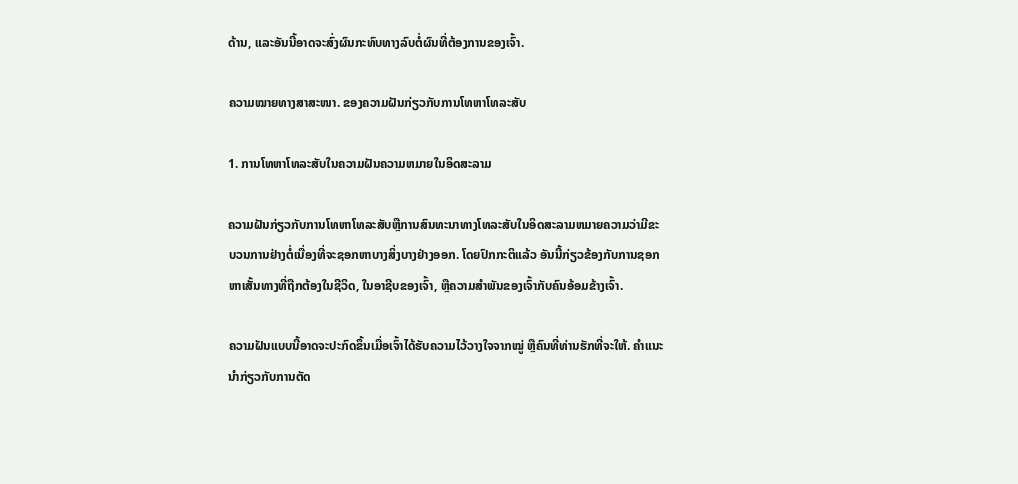ດ້ານ, ແລະອັນນີ້ອາດຈະສົ່ງຜົນກະທົບທາງລົບຕໍ່ຜົນທີ່ຕ້ອງການຂອງເຈົ້າ.

ຄວາມໝາຍທາງສາສະໜາ. ຂອງຄວາມຝັນກ່ຽວກັບການໂທຫາໂທລະສັບ

1. ການໂທຫາໂທລະສັບໃນຄວາມຝັນຄວາມຫມາຍໃນອິດສະລາມ

ຄວາມຝັນກ່ຽວກັບການໂທຫາໂທລະສັບຫຼືການສົນທະນາທາງໂທລະສັບໃນອິດສະລາມຫມາຍຄວາມວ່າມີຂະບວນການຢ່າງຕໍ່ເນື່ອງທີ່ຈະຊອກຫາບາງສິ່ງບາງຢ່າງອອກ. ໂດຍປົກກະຕິແລ້ວ ອັນນີ້ກ່ຽວຂ້ອງກັບການຊອກຫາເສັ້ນທາງທີ່ຖືກຕ້ອງໃນຊີວິດ, ໃນອາຊີບຂອງເຈົ້າ, ຫຼືຄວາມສໍາພັນຂອງເຈົ້າກັບຄົນອ້ອມຂ້າງເຈົ້າ.

ຄວາມຝັນແບບນີ້ອາດຈະປະກົດຂຶ້ນເມື່ອເຈົ້າໄດ້ຮັບຄວາມໄວ້ວາງໃຈຈາກໝູ່ ຫຼືຄົນທີ່ທ່ານຮັກທີ່ຈະໃຫ້. ຄໍາແນະນໍາກ່ຽວກັບການຕັດ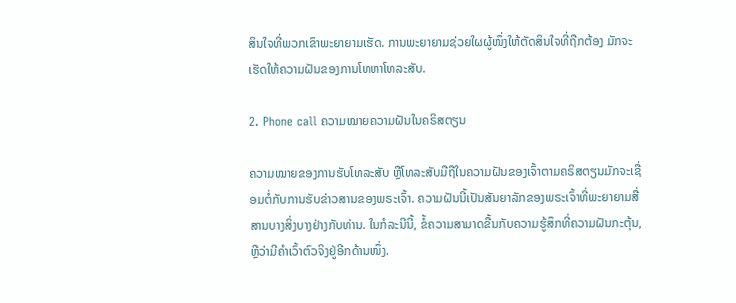ສິນໃຈທີ່ພວກເຂົາພະຍາຍາມເຮັດ. ການພະຍາຍາມຊ່ວຍໃຜຜູ້ໜຶ່ງໃຫ້ຕັດສິນໃຈທີ່ຖືກຕ້ອງ ມັກຈະເຮັດໃຫ້ຄວາມຝັນຂອງການໂທຫາໂທລະສັບ.

2. Phone call ຄວາມໝາຍຄວາມຝັນໃນຄຣິສຕຽນ

ຄວາມໝາຍຂອງການຮັບໂທລະສັບ ຫຼືໂທລະສັບມືຖືໃນຄວາມຝັນຂອງເຈົ້າຕາມຄຣິສຕຽນມັກຈະເຊື່ອມຕໍ່ກັບການຮັບຂ່າວສານຂອງພຣະເຈົ້າ. ຄວາມຝັນນີ້ເປັນສັນຍາລັກຂອງພຣະເຈົ້າທີ່ພະຍາຍາມສື່ສານບາງສິ່ງບາງຢ່າງກັບທ່ານ. ໃນກໍລະນີນີ້, ຂໍ້ຄວາມສາມາດຂື້ນກັບຄວາມຮູ້ສຶກທີ່ຄວາມຝັນກະຕຸ້ນ, ຫຼືວ່າມີຄຳເວົ້າຕົວຈິງຢູ່ອີກດ້ານໜຶ່ງ.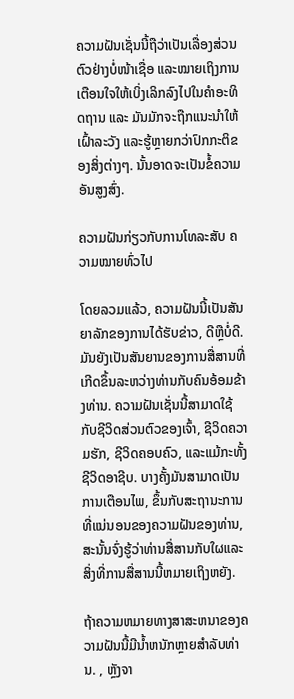ຄວາມຝັນເຊັ່ນນີ້ຖືວ່າເປັນເລື່ອງສ່ວນຕົວຢ່າງບໍ່ໜ້າເຊື່ອ ແລະໝາຍເຖິງການເຕືອນໃຈໃຫ້ເບິ່ງເລິກລົງໄປໃນຄຳອະທິດຖານ ແລະ ມັນມັກຈະຖືກແນະນຳໃຫ້ເຝົ້າລະວັງ ແລະຮູ້ຫຼາຍກວ່າປົກກະຕິຂອງສິ່ງຕ່າງໆ. ນັ້ນອາດຈະເປັນຂໍ້ຄວາມອັນສູງສົ່ງ.

ຄວາມຝັນກ່ຽວກັບການໂທລະສັບ ຄວາມໝາຍທົ່ວໄປ

ໂດຍລວມແລ້ວ, ຄວາມຝັນນີ້ເປັນສັນຍາລັກຂອງການໄດ້ຮັບຂ່າວ, ດີຫຼືບໍ່ດີ. ມັນຍັງເປັນສັນຍານຂອງການສື່ສານທີ່ເກີດຂຶ້ນລະຫວ່າງທ່ານກັບຄົນອ້ອມຂ້າງທ່ານ. ຄວາມຝັນເຊັ່ນນີ້ສາມາດໃຊ້ກັບຊີວິດສ່ວນຕົວຂອງເຈົ້າ, ຊີວິດຄວາມຮັກ, ຊີວິດຄອບຄົວ, ແລະແມ້ກະທັ້ງຊີວິດອາຊີບ. ບາງຄັ້ງມັນສາມາດເປັນການເຕືອນໄພ, ຂຶ້ນກັບສະຖານະການທີ່ແນ່ນອນຂອງຄວາມຝັນຂອງທ່ານ, ສະນັ້ນຈົ່ງຮູ້ວ່າທ່ານສື່ສານກັບໃຜແລະສິ່ງທີ່ການສື່ສານນີ້ຫມາຍເຖິງຫຍັງ.

ຖ້າຄວາມຫມາຍທາງສາສະຫນາຂອງຄວາມຝັນນີ້ມີນ້ຳຫນັກຫຼາຍສໍາລັບທ່ານ. , ຫຼັງຈາ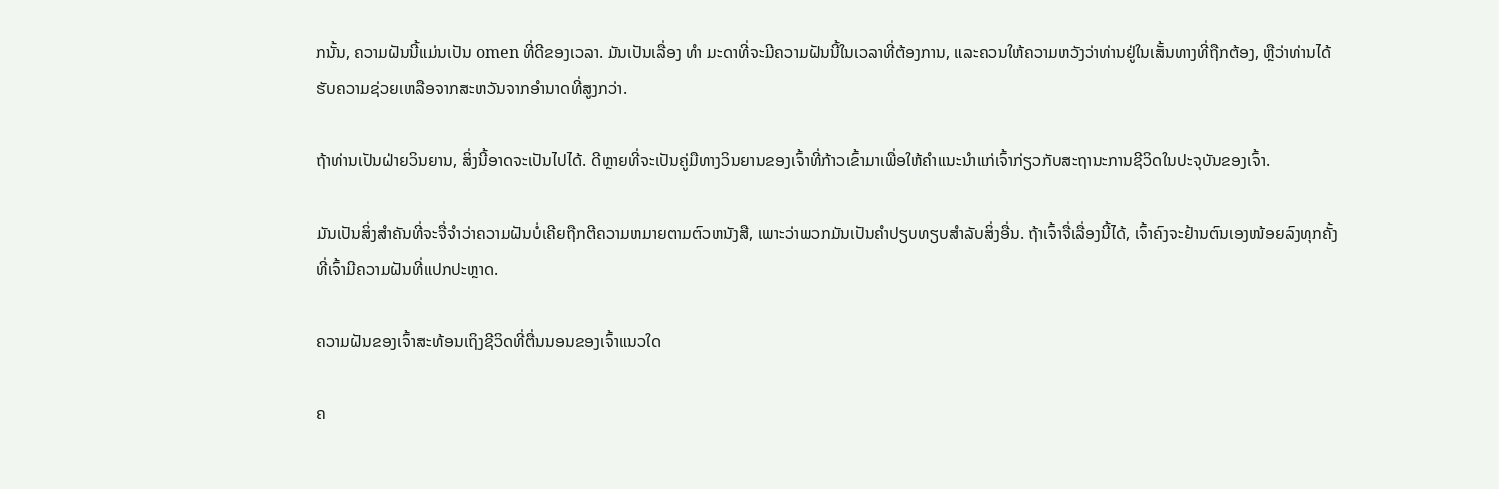ກນັ້ນ, ຄວາມຝັນນີ້ແມ່ນເປັນ omen ທີ່ດີຂອງເວລາ. ມັນເປັນເລື່ອງ ທຳ ມະດາທີ່ຈະມີຄວາມຝັນນີ້ໃນເວລາທີ່ຕ້ອງການ, ແລະຄວນໃຫ້ຄວາມຫວັງວ່າທ່ານຢູ່ໃນເສັ້ນທາງທີ່ຖືກຕ້ອງ, ຫຼືວ່າທ່ານໄດ້ຮັບຄວາມຊ່ວຍເຫລືອຈາກສະຫວັນຈາກອໍານາດທີ່ສູງກວ່າ.

ຖ້າທ່ານເປັນຝ່າຍວິນຍານ, ສິ່ງນີ້ອາດຈະເປັນໄປໄດ້. ດີຫຼາຍທີ່ຈະເປັນຄູ່ມືທາງວິນຍານຂອງເຈົ້າທີ່ກ້າວເຂົ້າມາເພື່ອໃຫ້ຄໍາແນະນໍາແກ່ເຈົ້າກ່ຽວກັບສະຖານະການຊີວິດໃນປະຈຸບັນຂອງເຈົ້າ.

ມັນເປັນສິ່ງສໍາຄັນທີ່ຈະຈື່ຈໍາວ່າຄວາມຝັນບໍ່ເຄີຍຖືກຕີຄວາມຫມາຍຕາມຕົວຫນັງສື, ເພາະວ່າພວກມັນເປັນຄໍາປຽບທຽບສໍາລັບສິ່ງອື່ນ. ຖ້າເຈົ້າຈື່ເລື່ອງນີ້ໄດ້, ເຈົ້າຄົງຈະຢ້ານຕົນເອງໜ້ອຍລົງທຸກຄັ້ງທີ່ເຈົ້າມີຄວາມຝັນທີ່ແປກປະຫຼາດ.

ຄວາມຝັນຂອງເຈົ້າສະທ້ອນເຖິງຊີວິດທີ່ຕື່ນນອນຂອງເຈົ້າແນວໃດ

ຄ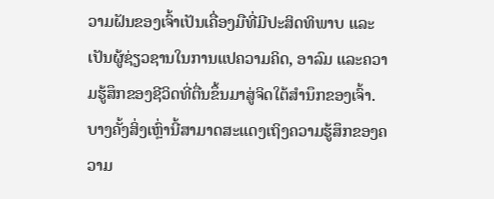ວາມຝັນຂອງເຈົ້າເປັນເຄື່ອງມືທີ່ມີປະສິດທິພາບ ແລະເປັນຜູ້ຊ່ຽວຊານໃນການແປຄວາມຄິດ, ອາລົມ ແລະຄວາມຮູ້ສຶກຂອງຊີວິດທີ່ຕື່ນຂຶ້ນມາສູ່ຈິດໃຕ້ສຳນຶກຂອງເຈົ້າ. ບາງຄັ້ງສິ່ງເຫຼົ່ານີ້ສາມາດສະແດງເຖິງຄວາມຮູ້ສຶກຂອງຄວາມ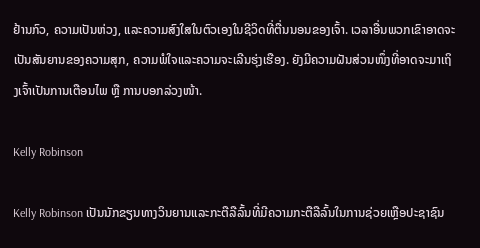ຢ້ານກົວ, ຄວາມເປັນຫ່ວງ, ແລະຄວາມສົງໃສໃນຕົວເອງໃນຊີວິດທີ່ຕື່ນນອນຂອງເຈົ້າ. ເວລາອື່ນພວກເຂົາອາດຈະເປັນສັນຍານຂອງຄວາມສຸກ, ຄວາມພໍໃຈແລະຄວາມຈະເລີນຮຸ່ງເຮືອງ. ຍັງມີຄວາມຝັນສ່ວນໜຶ່ງທີ່ອາດຈະມາເຖິງເຈົ້າເປັນການເຕືອນໄພ ຫຼື ການບອກລ່ວງໜ້າ.

Kelly Robinson

Kelly Robinson ເປັນນັກຂຽນທາງວິນຍານແລະກະຕືລືລົ້ນທີ່ມີຄວາມກະຕືລືລົ້ນໃນການຊ່ວຍເຫຼືອປະຊາຊົນ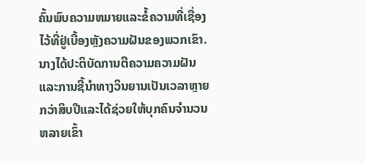ຄົ້ນພົບຄວາມຫມາຍແລະຂໍ້ຄວາມທີ່ເຊື່ອງໄວ້ທີ່ຢູ່ເບື້ອງຫຼັງຄວາມຝັນຂອງພວກເຂົາ. ນາງໄດ້ປະຕິບັດການຕີຄວາມຄວາມຝັນແລະການຊີ້ນໍາທາງວິນຍານເປັນເວລາຫຼາຍກວ່າສິບປີແລະໄດ້ຊ່ວຍໃຫ້ບຸກຄົນຈໍານວນຫລາຍເຂົ້າ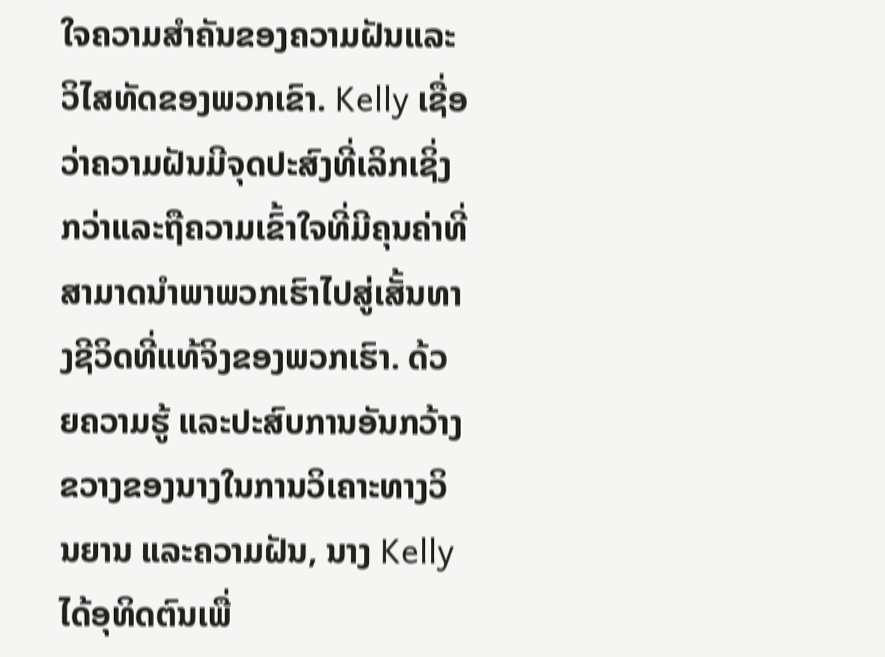ໃຈຄວາມສໍາຄັນຂອງຄວາມຝັນແລະວິໄສທັດຂອງພວກເຂົາ. Kelly ເຊື່ອວ່າຄວາມຝັນມີຈຸດປະສົງທີ່ເລິກເຊິ່ງກວ່າແລະຖືຄວາມເຂົ້າໃຈທີ່ມີຄຸນຄ່າທີ່ສາມາດນໍາພາພວກເຮົາໄປສູ່ເສັ້ນທາງຊີວິດທີ່ແທ້ຈິງຂອງພວກເຮົາ. ດ້ວຍຄວາມຮູ້ ແລະປະສົບການອັນກວ້າງຂວາງຂອງນາງໃນການວິເຄາະທາງວິນຍານ ແລະຄວາມຝັນ, ນາງ Kelly ໄດ້ອຸທິດຕົນເພື່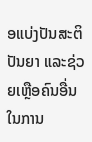ອແບ່ງປັນສະຕິປັນຍາ ແລະຊ່ວຍເຫຼືອຄົນອື່ນໃນການ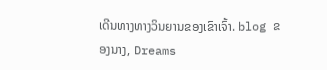ເດີນທາງທາງວິນຍານຂອງເຂົາເຈົ້າ. blog ຂອງນາງ, Dreams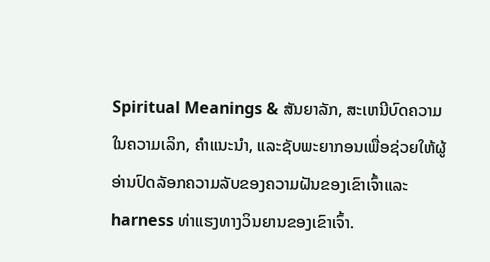Spiritual Meanings & ສັນຍາລັກ, ສະເຫນີບົດຄວາມໃນຄວາມເລິກ, ຄໍາແນະນໍາ, ແລະຊັບພະຍາກອນເພື່ອຊ່ວຍໃຫ້ຜູ້ອ່ານປົດລັອກຄວາມລັບຂອງຄວາມຝັນຂອງເຂົາເຈົ້າແລະ harness ທ່າແຮງທາງວິນຍານຂອງເຂົາເຈົ້າ.